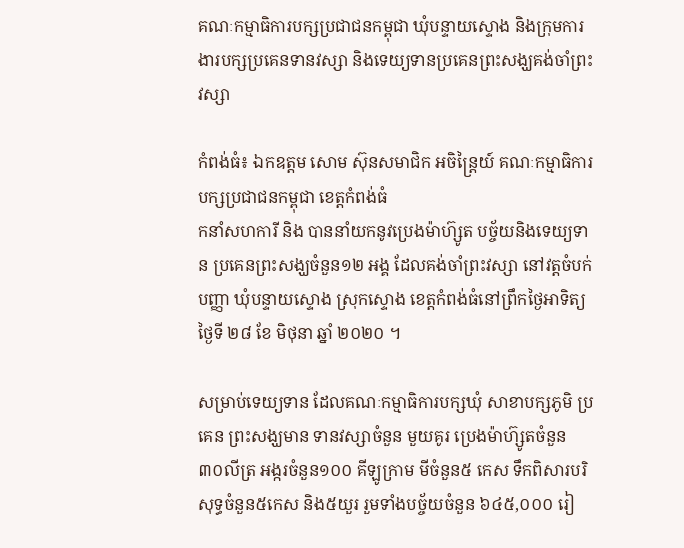គណៈកម្មាធិការបក្សប្រជាជនកម្ពុជា ឃុំបន្ទាយស្ទោង និងក្រុមការងារបក្សប្រគេនទានវស្សា និងទេយ្យទានប្រគេនព្រះសង្ឃគង់ចាំព្រះវស្សា

កំពង់ធំ៖ ឯកឧត្តម សោម ស៊ុនសមាជិក អចិន្ដ្រៃយ៍ គណៈកម្មាធិការ បក្សប្រជាជនកម្ពុជា ខេត្តកំពង់ធំ
កនាំសហការី និង បាននាំយកនូវប្រេងម៉ាហ៊្សូត បច្ច័យនិងទេយ្យទាន ប្រគេនព្រះសង្ឃចំនួន១២ អង្គ ដែលគង់ចាំព្រះវស្សា នៅវត្តចំបក់បញ្ញា ឃុំបន្ទាយស្ទោង ស្រុកស្ទោង ខេត្តកំពង់ធំនៅព្រឹកថ្ងៃអាទិត្យថ្ងៃទី ២៨ ខែ មិថុនា ឆ្នាំ ២០២០ ។

សម្រាប់ទេយ្យទាន ដែលគណៈកម្មាធិការបក្សឃុំ សាខាបក្សភូមិ ប្រគេន ព្រះសង្ឃមាន ទានវស្សាចំនួន មួយគូរ ប្រេងម៉ាហ៊្សូតចំនួន ៣០លីត្រ អង្ករចំនួន១០០ គីឡូក្រាម មីចំនួន៥ កេស ទឹកពិសារបរិសុទ្ធចំនួន៥កេស និង៥យួរ រួមទាំងបច្ច័យចំនួន ៦៤៥,០០០ រៀ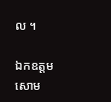ល ។

ឯកឧត្ដម សោម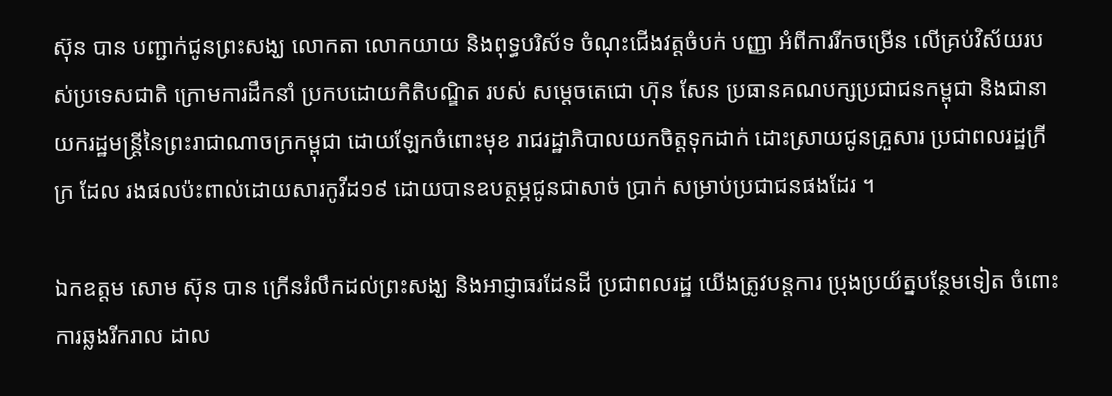ស៊ុន បាន បញ្ជាក់ជូនព្រះសង្ឃ លោកតា លោកយាយ និងពុទ្ធបរិស័ទ ចំណុះជើងវត្តចំបក់ បញ្ញា អំពីការរីកចម្រើន លើគ្រប់វិស័យរបស់ប្រទេសជាតិ ក្រោមការដឹកនាំ ប្រកបដោយកិតិបណ្ឌិត របស់ សម្ដេចតេជោ ហ៊ុន សែន ប្រធានគណបក្សប្រជាជនកម្ពុជា និងជានាយករដ្ឋមន្ត្រីនៃព្រះរាជាណាចក្រកម្ពុជា ដោយឡែកចំពោះមុខ រាជរដ្ឋាភិបាលយកចិត្តទុកដាក់ ដោះស្រាយជូនគ្រួសារ ប្រជាពលរដ្ឋក្រីក្រ ដែល រងផលប៉ះពាល់ដោយសារកូវីដ១៩ ដោយបានឧបត្ថម្ភជូនជាសាច់ ប្រាក់ សម្រាប់ប្រជាជនផងដែរ ។

ឯកឧត្ដម សោម ស៊ុន បាន ក្រើនរំលឹកដល់ព្រះសង្ឃ និងអាជ្ញាធរដែនដី ប្រជាពលរដ្ឋ យើងត្រូវបន្តការ ប្រុងប្រយ័ត្នបន្ថែមទៀត ចំពោះការឆ្លងរីករាល ដាល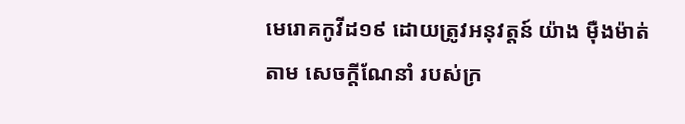មេរោគកូវីដ១៩ ដោយត្រូវអនុវត្តន៍ យ៉ាង ម៉ឺងម៉ាត់តាម សេចក្ដីណែនាំ របស់ក្រ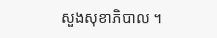សួងសុខាភិបាល ។